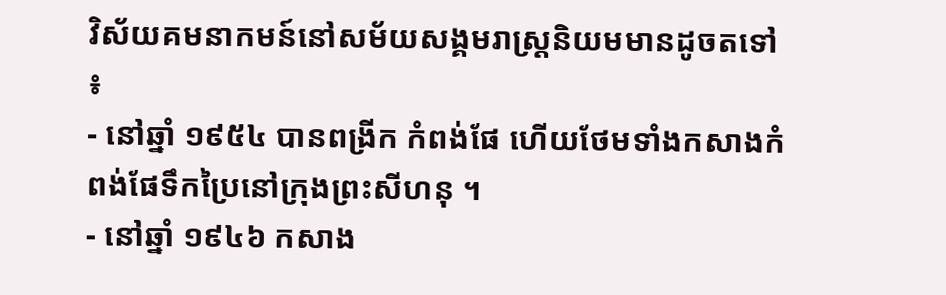វិស័យគមនាកមន៍នៅសម័យសង្គមរាស្រ្ដនិយមមានដូចតទៅ ៖
- នៅឆ្នាំ ១៩៥៤ បានពង្រីក កំពង់ផែ ហើយថែមទាំងកសាងកំពង់ផែទឹកប្រៃនៅក្រុងព្រះសីហនុ ។
- នៅឆ្នាំ ១៩៤៦ កសាង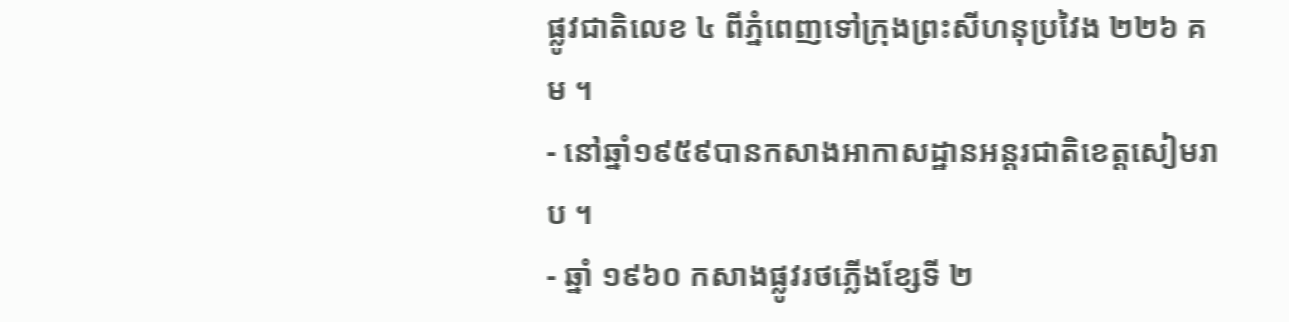ផ្លូវជាតិលេខ ៤ ពីភ្នំពេញទៅក្រុងព្រះសីហនុប្រវៃង ២២៦ គម ។
- នៅឆ្នាំ១៩៥៩បានកសាងអាកាសដ្ឋានអន្តរជាតិខេត្តសៀមរាប ។
- ឆ្នាំ ១៩៦០ កសាងផ្លូវរថភ្លើងខ្សែទី ២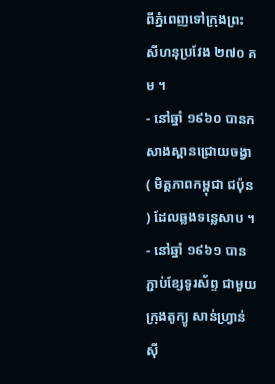ពីភ្នំពេញទៅក្រុងព្រះសីហនុប្រវែង ២៧០ គម ។
- នៅឆ្នាំ ១៩៦០ បានកសាងស្ពានជ្រោយចង្វា ( មិត្តភាពកម្ពុជា ជប៉ុន ) ដែលឆ្លងទន្លេសាប ។
- នៅឆ្នាំ ១៩៦១ បានភ្ជាប់ខ្សែទូរស័ព្ទ ជាមួយក្រុងតូក្យូ សាន់ហ្រ្វាន់ស៊ី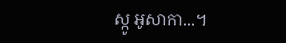ស្កូ អូសាកា...។